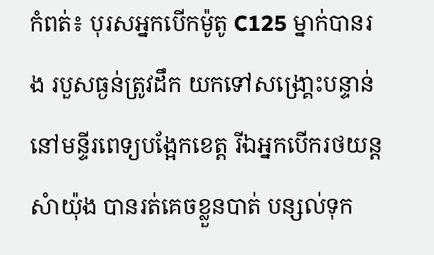កំពត់៖ បុរសអ្នកបើកម៉ូតូ C125 ម្នាក់បានរង របួសធ្ងន់ត្រូវដឹក យកទៅសង្រោ្គះបន្ទាន់ នៅមន្ទីរពេទ្យបង្អែកខេត្ត រីឯអ្នកបើករថយន្តសំាយ៉ុង បានរត់គេចខ្លួនបាត់ បន្សល់ទុក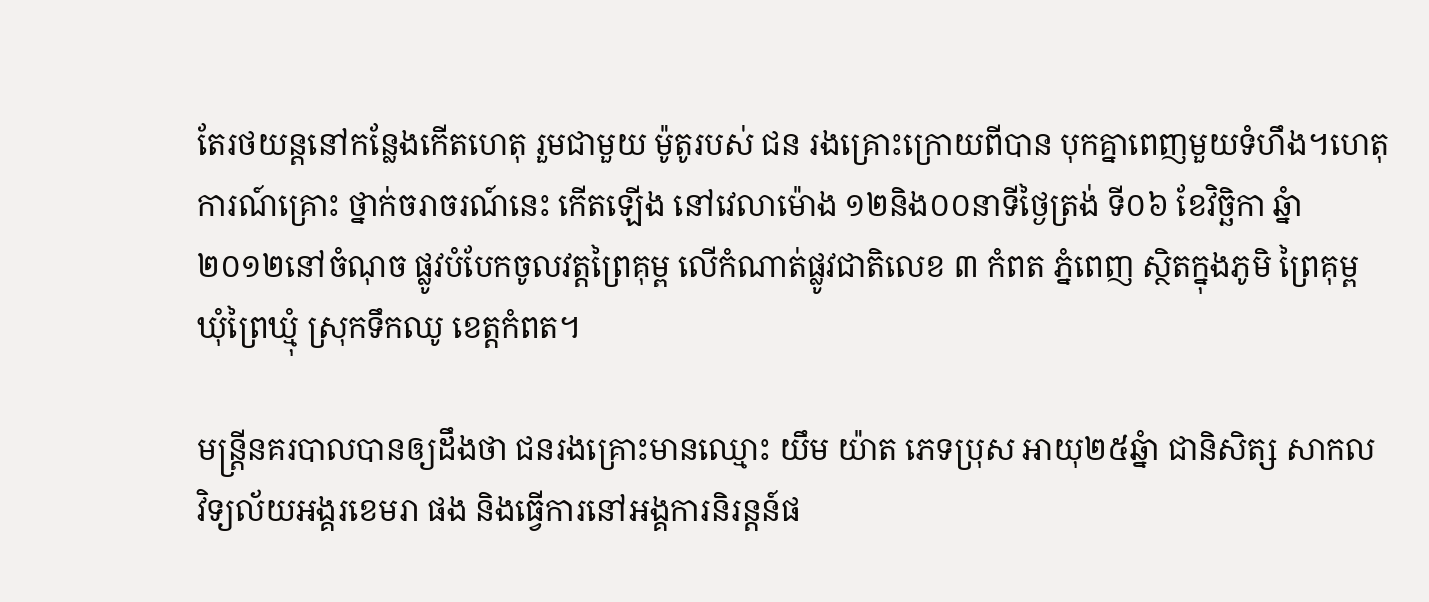តែរថយន្តនៅកន្លែងកើតហេតុ រួមជាមួយ ម៉ូតូរបស់ ជន រងគ្រោះក្រោយពីបាន បុកគ្នាពេញមួយទំហឹង។ហេតុការណ៍គ្រោះ ថ្នាក់ចរាចរណ៍នេះ កើតឡើង នៅវេលាម៉ោង ១២និង០០នាទីថ្ងៃត្រង់ ទី០៦ ខែវិចិ្ឆកា ឆ្នំា ២០១២នៅចំណុច ផ្លូវបំបែកចូលវត្តព្រៃគុម្ព លើកំណាត់ផ្លូវជាតិលេខ ៣ កំពត ភ្នំពេញ សិ្ថតក្នុងភូមិ ព្រៃគុម្ព ឃុំព្រៃឃ្មុំ ស្រុកទឹកឈូ ខេត្តកំពត។

មន្រ្តីនគរបាលបានឲ្យដឹងថា ជនរងគ្រោះមានឈ្មោះ យឹម យ៉ាត ភេទប្រុស អាយុ២៥ឆ្នំា ជានិសិត្ស សាកល វិទ្យល័យអង្គរខេមរា ផង និងធ្វើការនៅអង្គការនិរន្តន៍ផ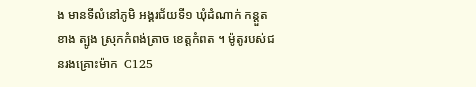ង មានទីលំនៅភូមិ អង្គរជ័យទី១ ឃុំដំណាក់ កន្តួត ខាង ត្បូង ស្រុកកំពង់ត្រាច ខេត្តកំពត ។ ម៉ូតូរបស់ជនរងគ្រោះម៉ាក  C125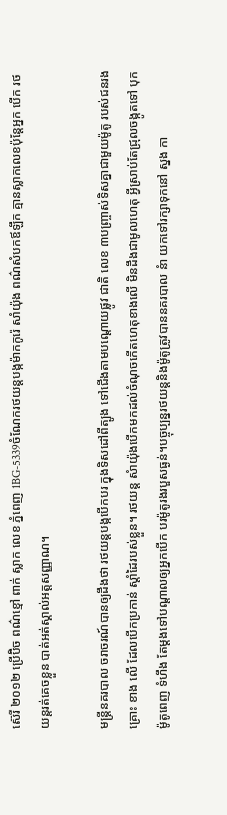ស៊េរី ២០១២ ប្រើប៊ិច ពណ៌ខ្មៅ ពាក់ ស្លាក លេខ ភ្នំពេញ 1BG-5339ចំណែករថយន្តបង្កម៉ាកកូរ៉េ សាំយ៉ុង ពណ៌សំបកឪឡឹក គ្មានស្លាកលេខប៉ុន្តែអ្នក បើក រថយន្តរត់គេចខ្លួន បាត់អត់ស្គាល់អត្តសញ្ញាណ។

មន្រ្តីនគរបាល ចរាចរណ៍បានឲ្យដឹងថា រថយន្តបង្កបើកបរ ក្នុងទិសដៅពីត្បូង ទៅជើងតាមបណ្តោយផ្លូវ ជាតិ លេខ ៣បញ្ចា្រស់ទិសគ្នាជាមួយម៉ូតូ របស់ជនរងគ្រោះ ខាង លើ ដែលបើកប្រកាន់ ស្តាំដៃរបស់ខ្លួន។ រថយន្ត សំាយ៉ុងបើកមកដល់ចំណុចកើតហេតុខាងលើ មិនដឹងជាមូលហេតុ អ្វីស្រាប់តែជ្រុលចង្កូតទៅ បុកម៉ូតូពេញ ទំហឹង តែម្តងទៅបណ្តាលឲ្យអ្នកបើក បរម៉ូតូរងរបួសធ្ងន់។បច្ចុប្បន្នរថយន្តនិងម៉ូតូត្រូវបាននគរបាល នំា យកទៅរក្សាទុកនៅ ស្នង កា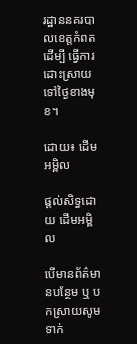រដ្ឋាននគរបាលខេត្តកំពត ដើម្បី ធ្វើការ ដោះស្រាយទៅថ្ងៃខាងមុខ។

ដោយ៖ ដើមអម្ពិល

ផ្តល់សិទ្ធដោយ ដើមអម្ពិល

បើមានព័ត៌មានបន្ថែម ឬ បកស្រាយសូមទាក់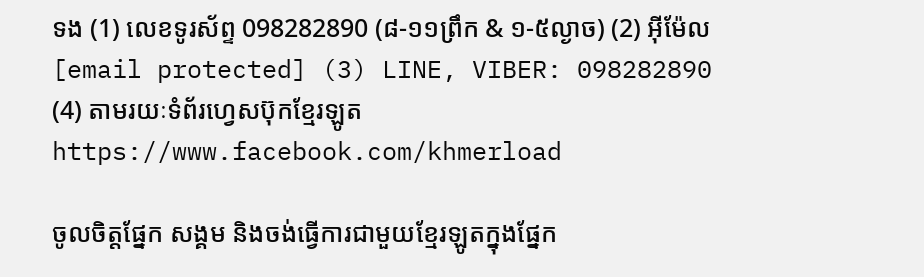ទង (1) លេខទូរស័ព្ទ 098282890 (៨-១១ព្រឹក & ១-៥ល្ងាច) (2) អ៊ីម៉ែល [email protected] (3) LINE, VIBER: 098282890 (4) តាមរយៈទំព័រហ្វេសប៊ុកខ្មែរឡូត https://www.facebook.com/khmerload

ចូលចិត្តផ្នែក សង្គម និងចង់ធ្វើការជាមួយខ្មែរឡូតក្នុងផ្នែក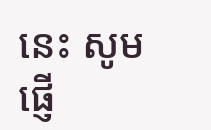នេះ សូមផ្ញើ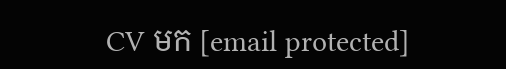CV មក [email protected]